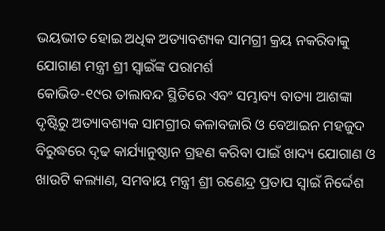ଭୟଭୀତ ହୋଇ ଅଧିକ ଅତ୍ୟାବଶ୍ୟକ ସାମଗ୍ରୀ କ୍ରୟ ନକରିବାକୁ ଯୋଗାଣ ମନ୍ତ୍ରୀ ଶ୍ରୀ ସ୍ୱାଇଁଙ୍କ ପରାମର୍ଶ
କୋଭିଡ-୧୯ର ତାଲାବନ୍ଦ ସ୍ଥିତିରେ ଏବଂ ସମ୍ଭାବ୍ୟ ବାତ୍ୟା ଆଶଙ୍କା ଦୃଷ୍ଟିରୁ ଅତ୍ୟାବଶ୍ୟକ ସାମଗ୍ରୀର କଳାବଜାରି ଓ ବେଆଇନ ମହଜୁଦ ବିରୁଦ୍ଧରେ ଦୃଢ କାର୍ଯ୍ୟାନୁଷ୍ଠାନ ଗ୍ରହଣ କରିବା ପାଇଁ ଖାଦ୍ୟ ଯୋଗାଣ ଓ ଖାଉଟି କଲ୍ୟାଣ, ସମବାୟ ମନ୍ତ୍ରୀ ଶ୍ରୀ ରଣେନ୍ଦ୍ର ପ୍ରତାପ ସ୍ୱାଇଁ ନିର୍ଦ୍ଦେଶ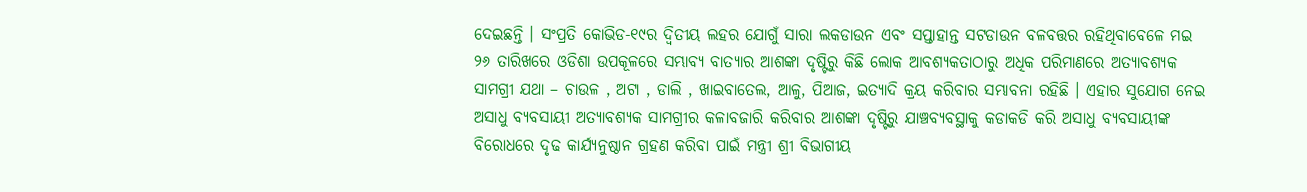ଦେଇଛନ୍ତି । ସଂପ୍ରତି କୋଭିଡ-୧୯ର ଦ୍ୱିତୀୟ ଲହର ଯୋଗୁଁ ସାରା ଲକଡାଉନ ଏବଂ ସପ୍ତାହାନ୍ତ ସଟଡାଉନ ବଳବତ୍ତର ରହିଥିବାବେଳେ ମଇ ୨୬ ତାରିଖରେ ଓଡିଶା ଉପକୂଳରେ ସମ୍ଭାବ୍ୟ ବାତ୍ୟାର ଆଶଙ୍କା ଦୃଷ୍ଟିରୁ କିଛି ଲୋକ ଆବଶ୍ୟକତାଠାରୁ ଅଧିକ ପରିମାଣରେ ଅତ୍ୟାବଶ୍ୟକ ସାମଗ୍ରୀ ଯଥା – ଚାଉଳ , ଅଟା , ଡାଲି , ଖାଇବାତେଲ, ଆଳୁ, ପିଆଜ, ଇତ୍ୟାଦି କ୍ରୟ କରିବାର ସମ୍ଭାବନା ରହିଛି । ଏହାର ସୁଯୋଗ ନେଇ ଅସାଧୁ ବ୍ୟବସାୟୀ ଅତ୍ୟାବଶ୍ୟକ ସାମଗ୍ରୀର କଳାବଜାରି କରିବାର ଆଶଙ୍କା ଦୃଷ୍ଟିରୁ ଯାଞ୍ଚବ୍ୟବସ୍ଥାକୁ କଡାକଡି କରି ଅସାଧୁ ବ୍ୟବସାୟୀଙ୍କ ବିରୋଧରେ ଦୃଢ କାର୍ଯ୍ୟନୁଷ୍ଠାନ ଗ୍ରହଣ କରିବା ପାଇଁ ମନ୍ତ୍ରୀ ଶ୍ରୀ ବିଭାଗୀୟ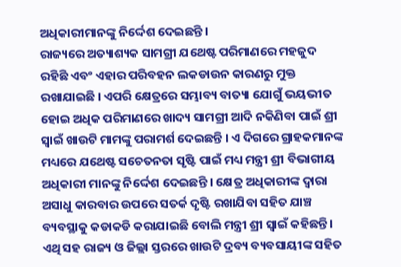ଅଧିକାରୀମାନଙ୍କୁ ନିର୍ଦ୍ଦେଶ ଦେଇଛନ୍ତି ।
ରାଜ୍ୟରେ ଅତ୍ୟାଶ୍ୟକ ସାମଗ୍ରୀ ଯଥେଷ୍ଟ ପରିମାଣରେ ମହଜୁଦ ରହିଛି ଏବଂ ଏହାର ପରିବହନ ଲକଡାଉନ କାରଣରୁ ମୁକ୍ତ ରଖାଯାଇଛି । ଏପରି କ୍ଷେତ୍ରରେ ସମ୍ଭାବ୍ୟ ବାତ୍ୟା ଯୋଗୁଁ ଭୟଭୀତ ହୋଇ ଅଧିକ ପରିମାଣରେ ଖାଦ୍ୟ ସାମଗ୍ରୀ ଆଦି ନକିଣିବା ପାଇଁ ଶ୍ରୀ ସ୍ୱାଇଁ ଖାଉଟି ମାମଙ୍କୁ ପରାମର୍ଶ ଦେଇଛନ୍ତି । ଏ ଦିଗରେ ଗ୍ରାହକମାନଙ୍କ ମଧ୍ୟରେ ଯଥେଷ୍ଟ ସଚେତନତା ସୃଷ୍ଟି ପାଇଁ ମଧ୍ୟ ମନ୍ତ୍ରୀ ଶ୍ରୀ ବିଭାଗୀୟ ଅଧିକାରୀ ମାନଙ୍କୁ ନିର୍ଦ୍ଦେଶ ଦେଇଛନ୍ତି । କ୍ଷେତ୍ର ଅଧିକାରୀଙ୍କ ଦ୍ୱାରା ଅସାଧୁ କାରବାର ଉପରେ ସତର୍କ ଦୃଷ୍ଟି ରଖାଯିବା ସହିତ ଯାଞ୍ଚ ବ୍ୟବସ୍ଥାକୁ କଡାକଡି କରାଯାଇଛି ବୋଲି ମନ୍ତ୍ରୀ ଶ୍ରୀ ସ୍ୱାଇଁ କହିଛନ୍ତି । ଏଥି ସହ ରାଜ୍ୟ ଓ ଜିଲ୍ଲା ସ୍ତରରେ ଖାଉଟି ଦ୍ରବ୍ୟ ବ୍ୟବସାୟୀଙ୍କ ସହିତ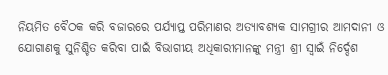ନିୟମିତ ବୈଠକ କରି ବଜାରରେ ପର୍ଯ୍ୟାପ୍ତ ପରିମାଣର ଅତ୍ୟାବଶ୍ୟକ ସାମଗ୍ରୀର ଆମଦାନୀ ଓ ଯୋଗାଣକୁ ସୁନିଶ୍ଚିତ କରିବା ପାଇଁ ବିଭାଗୀୟ ଅଧିକାରୀମାନଙ୍କୁ ମନ୍ତ୍ରୀ ଶ୍ରୀ ସ୍ୱାଇଁ ନିର୍ଦ୍ଦେଶ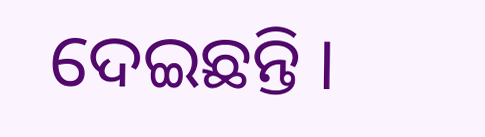ଦେଇଛନ୍ତି ।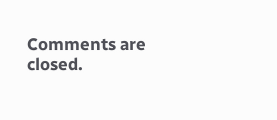Comments are closed.